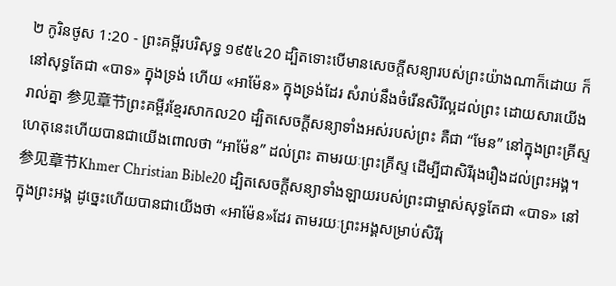២ កូរិនថូស 1:20 - ព្រះគម្ពីរបរិសុទ្ធ ១៩៥៤20 ដ្បិតទោះបើមានសេចក្ដីសន្យារបស់ព្រះយ៉ាងណាក៏ដោយ ក៏នៅសុទ្ធតែជា «បាទ» ក្នុងទ្រង់ ហើយ «អាម៉ែន» ក្នុងទ្រង់ដែរ សំរាប់នឹងចំរើនសិរីល្អដល់ព្រះ ដោយសារយើងរាល់គ្នា 参见章节ព្រះគម្ពីរខ្មែរសាកល20 ដ្បិតសេចក្ដីសន្យាទាំងអស់របស់ព្រះ គឺជា “មែន” នៅក្នុងព្រះគ្រីស្ទ ហេតុនេះហើយបានជាយើងពោលថា “អាម៉ែន” ដល់ព្រះ តាមរយៈព្រះគ្រីស្ទ ដើម្បីជាសិរីរុងរឿងដល់ព្រះអង្គ។ 参见章节Khmer Christian Bible20 ដ្បិតសេចក្ដីសន្យាទាំងឡាយរបស់ព្រះជាម្ចាស់សុទ្ធតែជា «បាទ» នៅក្នុងព្រះអង្គ ដូច្នេះហើយបានជាយើងថា «អាម៉ែន»ដែរ តាមរយៈព្រះអង្គសម្រាប់សិរីរុ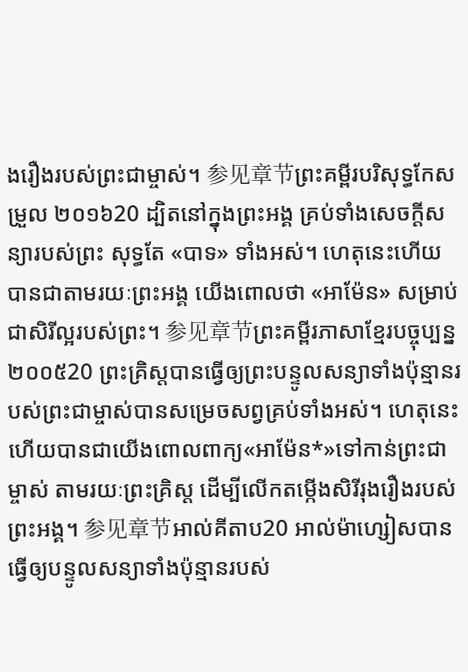ងរឿងរបស់ព្រះជាម្ចាស់។ 参见章节ព្រះគម្ពីរបរិសុទ្ធកែសម្រួល ២០១៦20 ដ្បិតនៅក្នុងព្រះអង្គ គ្រប់ទាំងសេចក្តីសន្យារបស់ព្រះ សុទ្ធតែ «បាទ» ទាំងអស់។ ហេតុនេះហើយបានជាតាមរយៈព្រះអង្គ យើងពោលថា «អាម៉ែន» សម្រាប់ជាសិរីល្អរបស់ព្រះ។ 参见章节ព្រះគម្ពីរភាសាខ្មែរបច្ចុប្បន្ន ២០០៥20 ព្រះគ្រិស្តបានធ្វើឲ្យព្រះបន្ទូលសន្យាទាំងប៉ុន្មានរបស់ព្រះជាម្ចាស់បានសម្រេចសព្វគ្រប់ទាំងអស់។ ហេតុនេះហើយបានជាយើងពោលពាក្យ«អាម៉ែន*»ទៅកាន់ព្រះជាម្ចាស់ តាមរយៈព្រះគ្រិស្ត ដើម្បីលើកតម្កើងសិរីរុងរឿងរបស់ព្រះអង្គ។ 参见章节អាល់គីតាប20 អាល់ម៉ាហ្សៀសបានធ្វើឲ្យបន្ទូលសន្យាទាំងប៉ុន្មានរបស់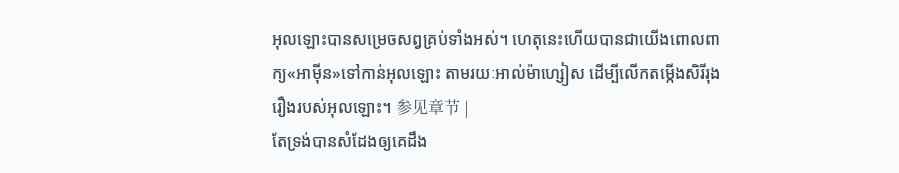អុលឡោះបានសម្រេចសព្វគ្រប់ទាំងអស់។ ហេតុនេះហើយបានជាយើងពោលពាក្យ«អាម៉ីន»ទៅកាន់អុលឡោះ តាមរយៈអាល់ម៉ាហ្សៀស ដើម្បីលើកតម្កើងសិរីរុងរឿងរបស់អុលឡោះ។ 参见章节 |
តែទ្រង់បានសំដែងឲ្យគេដឹង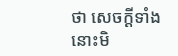ថា សេចក្ដីទាំងនោះមិ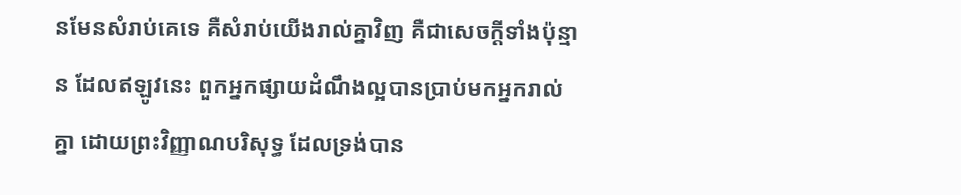នមែនសំរាប់គេទេ គឺសំរាប់យើងរាល់គ្នាវិញ គឺជាសេចក្ដីទាំងប៉ុន្មាន ដែលឥឡូវនេះ ពួកអ្នកផ្សាយដំណឹងល្អបានប្រាប់មកអ្នករាល់គ្នា ដោយព្រះវិញ្ញាណបរិសុទ្ធ ដែលទ្រង់បាន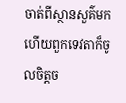ចាត់ពីស្ថានសួគ៌មក ហើយពួកទេវតាក៏ចូលចិត្តច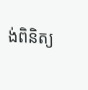ង់ពិនិត្យ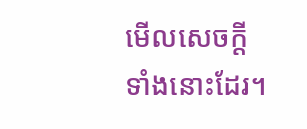មើលសេចក្ដីទាំងនោះដែរ។